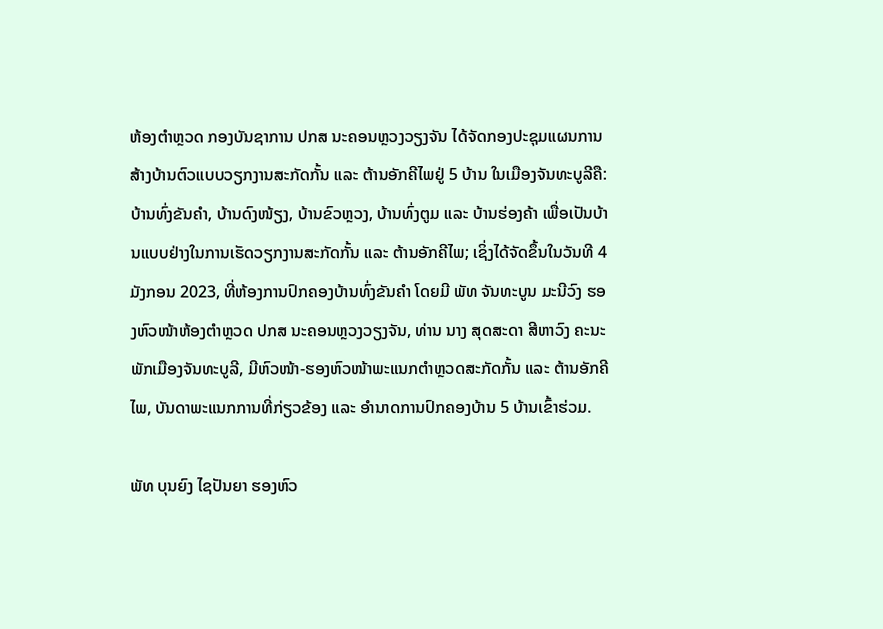ຫ້ອງຕໍາຫຼວດ ກອງບັນຊາການ ປກສ ນະຄອນຫຼວງວຽງຈັນ ໄດ້ຈັດກອງປະຊຸມແຜນການສ້າງບ້ານຕົວແບບວຽກງານສະກັດກັ້ນ ແລະ ຕ້ານອັກຄີໄພຢູ່ 5 ບ້ານ ໃນເມືອງຈັນທະບູລີຄື: ບ້ານທົ່ງຂັນຄໍາ, ບ້ານດົງໜ້ຽງ, ບ້ານຂົວຫຼວງ, ບ້ານທົ່ງຕູມ ແລະ ບ້ານຮ່ອງຄ້າ ເພື່ອເປັນບ້ານແບບຢ່າງໃນການເຮັດວຽກງານສະກັດກັ້ນ ແລະ ຕ້ານອັກຄີໄພ; ເຊິ່ງໄດ້ຈັດຂຶ້ນໃນວັນທີ 4 ມັງກອນ 2023, ທີ່ຫ້ອງການປົກຄອງບ້ານທົ່ງຂັນຄໍາ ໂດຍມີ ພັທ ຈັນທະບູນ ມະນີວົງ ຮອງຫົວໜ້າຫ້ອງຕໍາຫຼວດ ປກສ ນະຄອນຫຼວງວຽງຈັນ, ທ່ານ ນາງ ສຸດສະດາ ສີຫາວົງ ຄະນະພັກເມືອງຈັນທະບູລີ, ມີຫົວໜ້າ-ຮອງຫົວໜ້າພະແນກຕໍາຫຼວດສະກັດກັ້ນ ແລະ ຕ້ານອັກຄີໄພ, ບັນດາພະແນກການທີ່ກ່ຽວຂ້ອງ ແລະ ອໍານາດການປົກຄອງບ້ານ 5 ບ້ານເຂົ້າຮ່ວມ.

ພັທ ບຸນຍົງ ໄຊປັນຍາ ຮອງຫົວ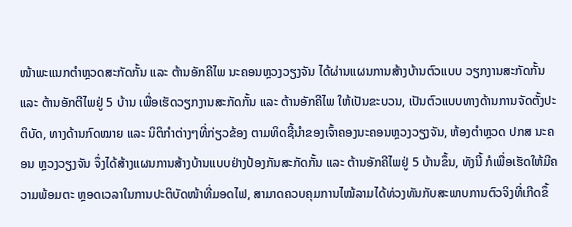ໜ້າພະແນກຕໍາຫຼວດສະກັດກັ້ນ ແລະ ຕ້ານອັກຄີໄພ ນະຄອນຫຼວງວຽງຈັນ ໄດ້ຜ່ານແຜນການສ້າງບ້ານຕົວແບບ ວຽກງານສະກັດກັ້ນ ແລະ ຕ້ານອັກຕີໄພຢູ່ 5 ບ້ານ ເພື່ອເຮັດວຽກງານສະກັດກັ້ນ ແລະ ຕ້ານອັກຄີໄພ ໃຫ້ເປັນຂະບວນ, ເປັນຕົວແບບທາງດ້ານການຈັດຕັ້ງປະຕິບັດ, ທາງດ້ານກົດໝາຍ ແລະ ນິຕິກໍາຕ່າງໆທີ່ກ່ຽວຂ້ອງ ຕາມທິດຊີ້ນໍາຂອງເຈົ້າຄອງນະຄອນຫຼວງວຽງຈັນ, ຫ້ອງຕໍາຫຼວດ ປກສ ນະຄອນ ຫຼວງວຽງຈັນ ຈຶ່ງໄດ້ສ້າງແຜນການສ້າງບ້ານແບບຢ່າງປ້ອງກັນສະກັດກັ້ນ ແລະ ຕ້ານອັກຄີໄພຢູ່ 5 ບ້ານຂຶ້ນ, ທັງນີ້ ກໍເພື່ອເຮັດໃຫ້ມີຄວາມພ້ອມຕະ ຫຼອດເວລາໃນການປະຕິບັດໜ້າທີ່ມອດໄຟ, ສາມາດຄວບຄຸມການໄໝ້ລາມໄດ້ທ່ວງທັນກັບສະພາບການຕົວຈິງທີ່ເກີດຂຶ້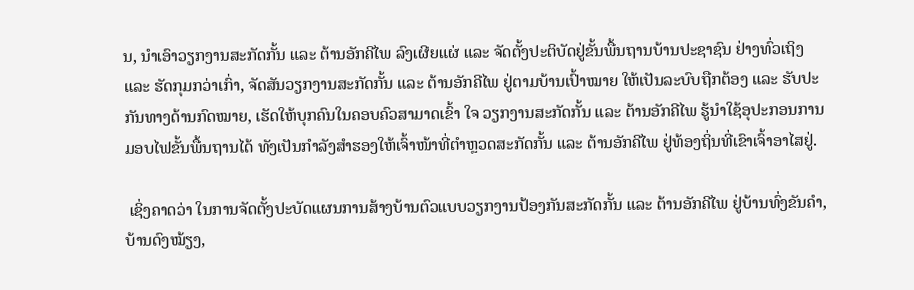ນ, ນໍາເອົາວຽກງານສະກັດກັ້ນ ແລະ ຕ້ານອັກຄີໄພ ລົງເຜີຍແຜ່ ແລະ ຈັດຕັ້ງປະຕິບັດຢູ່ຂັ້ນພື້ນຖານບ້ານປະຊາຊົນ ຢ່າງທົ່ວເຖິງ ແລະ ຮັດກຸມກວ່າເກົ່າ, ຈັດສັນວຽກງານສະກັດກັ້ນ ແລະ ຕ້ານອັກຄີໄພ ຢູ່ຕາມບ້ານເປົ້າໝາຍ ໃຫ້ເປັນລະບົບຖືກຕ້ອງ ແລະ ຮັບປະກັນທາງດ້ານກົດໝາຍ, ເຮັດໃຫ້ບຸກຄົນໃນຄອບຄົວສາມາດເຂົ້າ ໃຈ ວຽກງານສະກັດກັ້ນ ແລະ ຕ້ານອັກຄີໄພ ຮູ້ນໍາໃຊ້ອຸປະກອນການມອບໄຟຂັ້ນພື້ນຖານໄດ້ ທັງເປັນກໍາລັງສໍາຮອງໃຫ້ເຈົ້າໜ້າທີ່ຕໍາຫຼວດສະກັດກັ້ນ ແລະ ຕ້ານອັກຄີໄພ ຢູ່ທ້ອງຖິ່ນທີ່ເຂົາເຈົ້າອາໄສຢູ່.

 ເຊິ່ງຄາດວ່າ ໃນການຈັດຕັ້ງປະບັດແຜນການສ້າງບ້ານຕົວແບບວຽກງານປ້ອງກັນສະກັດກັ້ນ ແລະ ຕ້ານອັກຄີໄພ ຢູ່ບ້ານທົ່ງຂັນຄໍາ, ບ້ານດົງໝ້ຽງ,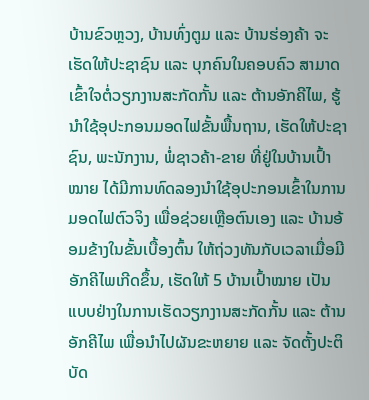ບ້ານຂົວຫຼວງ, ບ້ານທົ່ງຕູມ ແລະ ບ້ານຮ່ອງຄ້າ ຈະເຮັດໃຫ້ປະຊາຊົນ ແລະ ບຸກຄົນໃນຄອບຄົວ ສາມາດເຂົ້າໃຈຕໍ່ວຽກງານສະກັດກັ້ນ ແລະ ຕ້ານອັກຄີໄພ, ຮູ້ນໍາໃຊ້ອຸປະກອນມອດໄຟຂັ້ນພື້ນຖານ, ເຮັດໃຫ້ປະຊາຊົນ, ພະນັກງານ, ພໍ່ຊາວຄ້າ-ຂາຍ ທີ່ຢູ່ໃນບ້ານເປົ້າໝາຍ ໄດ້ມີການທົດລອງນໍາໃຊ້ອຸປະກອນເຂົ້າໃນການມອດໄຟຕົວຈິງ ເພື່ອຊ່ວຍເຫຼືອຕົນເອງ ແລະ ບ້ານອ້ອມຂ້າງໃນຂັ້ນເບື້ອງຕົ້ນ ໃຫ້ຖ່ວງທັນກັບເວລາເມື່ອມີອັກຄີໄພເກີດຂຶ້ນ, ເຮັດໃຫ້ 5 ບ້ານເປົ້າໝາຍ ເປັນແບບຢ່າງໃນການເຮັດວຽກງານສະກັດກັ້ນ ແລະ ຕ້ານອັກຄີໄພ ເພື່ອນໍາໄປຜັນຂະຫຍາຍ ແລະ ຈັດຕັ້ງປະຕິບັດ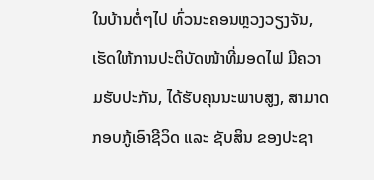ໃນບ້ານຕໍ່ໆໄປ ທົ່ວນະຄອນຫຼວງວຽງຈັນ, ເຮັດໃຫ້ການປະຕິບັດໜ້າທີ່ມອດໄຟ ມີຄວາມຮັບປະກັນ, ໄດ້ຮັບຄຸນນະພາບສູງ, ສາມາດກອບກູ້ເອົາຊີວິດ ແລະ ຊັບສິນ ຂອງປະຊາ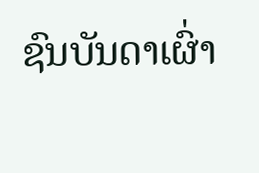ຊົນບັນດາເຜົ່າ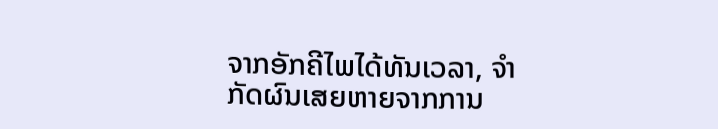ຈາກອັກຄີໄພໄດ້ທັນເວລາ, ຈໍາກັດຜົນເສຍຫາຍຈາກການ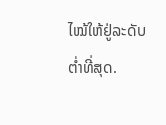ໄໝ້ໃຫ້ຢູ່ລະດັບຕໍ່າທີ່ສຸດ.